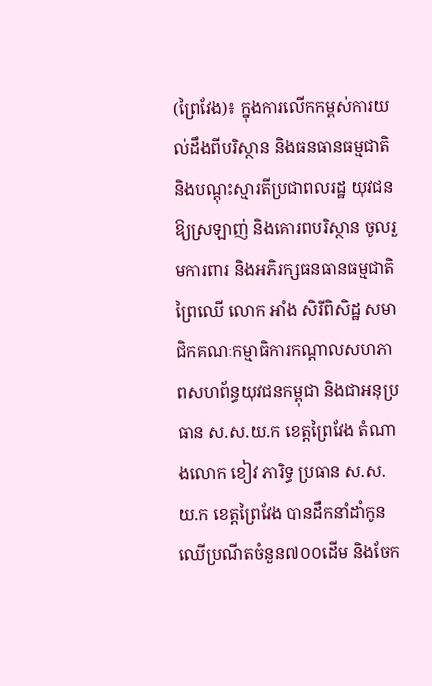(ព្រៃវែង)៖ ក្នុងការលើកកម្ពស់ការយល់ដឹងពីបរិស្ថាន និងធនធានធម្មជាតិ និងបណ្តុះស្មារតីប្រជាពលរដ្ឋ យុវជន ឱ្យស្រឡាញ់ និងគោរពបរិស្ថាន ចូលរួមការពារ និងអភិរក្សធនធានធម្មជាតិព្រៃឈើ លោក អាំង សិរីពិសិដ្ឋ សមាជិកគណៈកម្មាធិការកណ្តាលសហភាពសហព័ន្ធយុវជនកម្ពុជា និងជាអនុប្រធាន ស.ស.យ.ក ខេត្តព្រៃវែង តំណាងលោក ខៀវ ភារិទ្ធ ប្រធាន ស.ស.យ.ក ខេត្តព្រៃវែង បានដឹកនាំដាំកូនឈើប្រណីតចំនួន៧០០ដើម និងចែក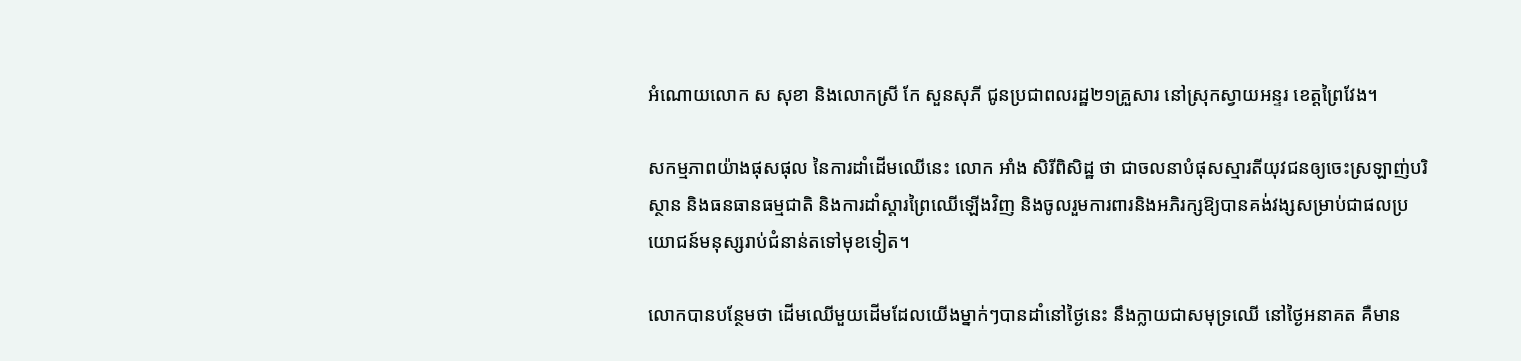អំណោយលោក ស សុខា និងលោកស្រី កែ សួនសុភី ជូនប្រជាពលរដ្ឋ២១គ្រួសារ នៅស្រុកស្វាយអន្ទរ ខេត្តព្រៃវែង។

សកម្មភាពយ៉ាងផុសផុល នៃការដាំដើមឈើនេះ លោក អាំង សិរីពិសិដ្ឋ ថា ជាចលនាបំផុសស្មារតីយុវជនឲ្យចេះស្រឡាញ់បរិស្ថាន និងធនធានធម្មជាតិ និងការដាំស្តារព្រៃឈើឡើងវិញ និងចូលរួមការពារនិងអភិរក្សឱ្យបានគង់វង្សសម្រាប់ជាផលប្រយោជន៍មនុស្សរាប់ជំនាន់តទៅមុខទៀត។

លោកបានបន្ថែមថា ដើមឈើមួយដើមដែលយើងម្នាក់ៗបានដាំនៅថ្ងៃនេះ នឹងក្លាយជាសមុទ្រឈើ នៅថ្ងៃអនាគត គឺមាន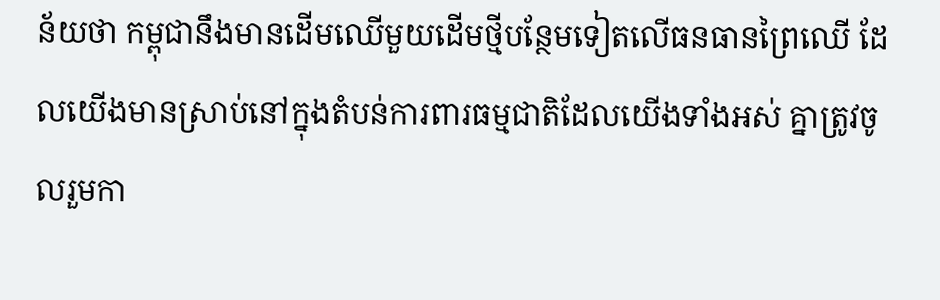ន័យថា កម្ពុជានឹងមានដើមឈើមួយដើមថ្មីបន្ថែមទៀតលើធនធានព្រៃឈើ ដែលយើងមានស្រាប់នៅក្នុងតំបន់ការពារធម្មជាតិដែលយើងទាំងអស់ គ្នាត្រូវចូលរួមកា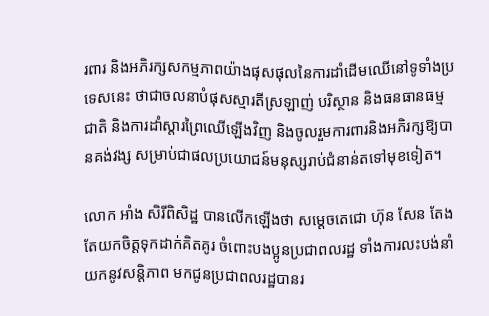រពារ និងអភិរក្សសកម្មភាពយ៉ាងផុសផុលនៃការដាំដើមឈើនៅទូទាំងប្រទេសនេះ ថាជាចលនាបំផុសស្មារតីស្រឡាញ់ បរិស្ថាន និងធនធានធម្មជាតិ និងការដាំស្តារព្រៃឈើឡើងវិញ និងចូលរួមការពារនិងអភិរក្សឱ្យបានគង់វង្ស សម្រាប់ជាផលប្រយោជន៍មនុស្សរាប់ជំនាន់តទៅមុខទៀត។

លោក អាំង សិរីពិសិដ្ឋ បានលើកឡើងថា សម្តេចតេជោ ហ៊ុន សែន តែងតែយកចិត្តទុកដាក់គិតគូរ ចំពោះបងប្អូនប្រជាពលរដ្ឋ ទាំងការលះបង់នាំយកនូវសន្តិភាព មកជូនប្រជាពលរដ្ឋបានរ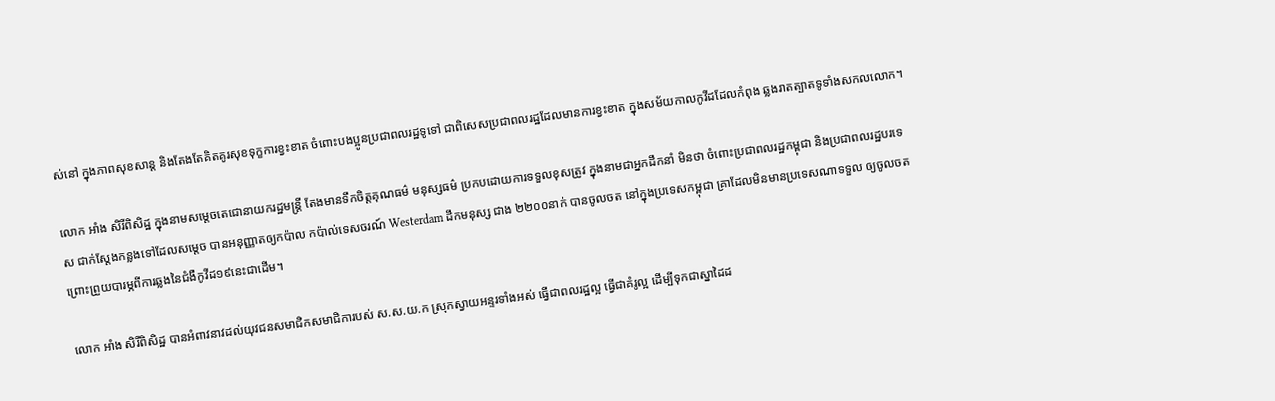ស់នៅ ក្នុងភាពសុខសាន្ត និងតែងតែគិតគូរសុខទុក្ខការខ្វះខាត ចំពោះបងប្អូនប្រជាពលរដ្ឋទូទៅ ជាពិសេសប្រជាពលរដ្ឋដែលមានការខ្វះខាត ក្នុងសម័យកាលកូវីដដែលកំពុង ឆ្លងរាតត្បាតទូទាំងសកលលោក។

លោក អាំង សិរីពិសិដ្ឋ ក្នុងនាមសម្តេចតេជោនាយករដ្ឋមន្ត្រី តែងមានទឹកចិត្តគុណធម៌ មនុស្សធម៌ ប្រកបដោយការទទួលខុសត្រូវ ក្នុងនាមជាអ្នកដឹកនាំ មិនថា ចំពោះប្រជាពលរដ្ឋកម្ពុជា និងប្រជាពលរដ្ឋបរទេស ជាក់ស្តែងកន្លងទៅដែលសម្តេច បានអនុញ្ញាតឲ្យកប៉ាល កប៉ាល់ទេសចរណ៍ Westerdam ដឹកមនុស្ស ជាង ២២០០នាក់ បានចូលចត នៅក្នុងប្រទេសកម្ពុជា គ្រាដែលមិនមានប្រទេសណាទទួល ឲ្យចូលចត ព្រោះព្រួយបារម្ភពីការឆ្លងនៃជំងឺកូវីដ១៩នេះជាដើម។

លោក អាំង សិរីពិសិដ្ឋ បានអំពាវនាវដល់យុវជនសមាជិកសមាជិការបស់ ស.ស.យ.ក ស្រុកស្វាយអន្ទរទាំងអស់ ធ្វើជាពលរដ្ឋល្អ ធ្វើជាគំរូល្អ ដើម្បីទុកជាស្នាដៃដ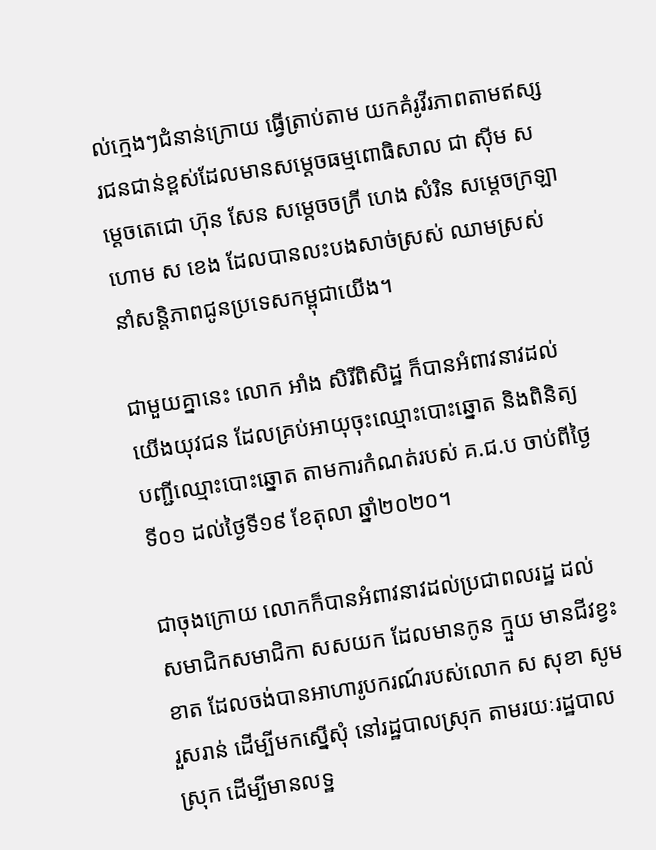ល់ក្មេងៗជំនាន់ក្រោយ ធ្វើត្រាប់តាម យកគំរូវីរភាពតាមឥស្សរជនជាន់ខ្ពស់ដែលមានសម្តេចធម្មពោធិសាល ជា ស៊ីម សម្តេចតេជោ ហ៊ុន សែន សម្តេចចក្រី ហេង សំរិន សម្តេចក្រឡាហោម ស ខេង ដែលបានលះបងសាច់ស្រស់ ឈាមស្រស់ នាំសន្តិភាពជូនប្រទេសកម្ពុជាយើង។

ជាមួយគ្នានេះ លោក អាំង សិរីពិសិដ្ឋ ក៏បានអំពាវនាវដល់យើងយុវជន ដែលគ្រប់អាយុចុះឈ្មោះបោះឆ្នោត និងពិនិត្យបញ្ជីឈ្មោះបោះឆ្នោត តាមការកំណត់របស់ គ.ជ.ប ចាប់ពីថ្ងៃទី០១ ដល់ថ្ងៃទី១៩ ខែតុលា ឆ្នាំ២០២០។

ជាចុងក្រោយ លោកក៏បានអំពាវនាវដល់ប្រជាពលរដ្ឋ ដល់សមាជិកសមាជិកា សសយក ដែលមានកូន ក្មួយ មានជីវខ្វះខាត ដែលចង់បានអាហារូបករណ៍របស់លោក ស សុខា សូមរួសរាន់ ដើម្បីមកស្នើសុំ នៅរដ្ឋបាលស្រុក តាមរយៈរដ្ឋបាលស្រុក ដើម្បីមានលទ្ឋ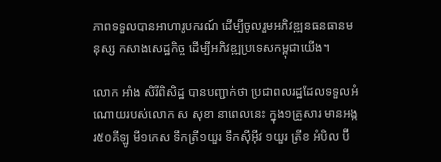ភាពទទួលបានអាហារូបករណ៍ ដើម្បីចូលរួមអភិវឌ្ឍនធនធានមនុស្ស កសាងសេដ្ឋកិច្ច ដើម្បីអភិវឌ្ឍប្រទេសកម្ពុជាយើង។

លោក អាំង សិរីពិសិដ្ឋ បានបញ្ជាក់ថា ប្រជាពលរដ្ឋដែលទទួលអំណោយរបស់លោក ស សុខា នាពេលនេះ ក្នុង១គ្រួសារ មានអង្ករ៥០គីឡូ មី១កេស ទឹកត្រី១យួរ ទឹកស៊ីអ៊ីវ ១យួរ ត្រីខ អំបិល ប៊ី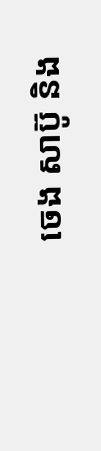ចេង សាប៊ូ និង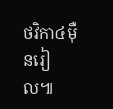ថវិកា៤ម៉ឺនរៀល៕